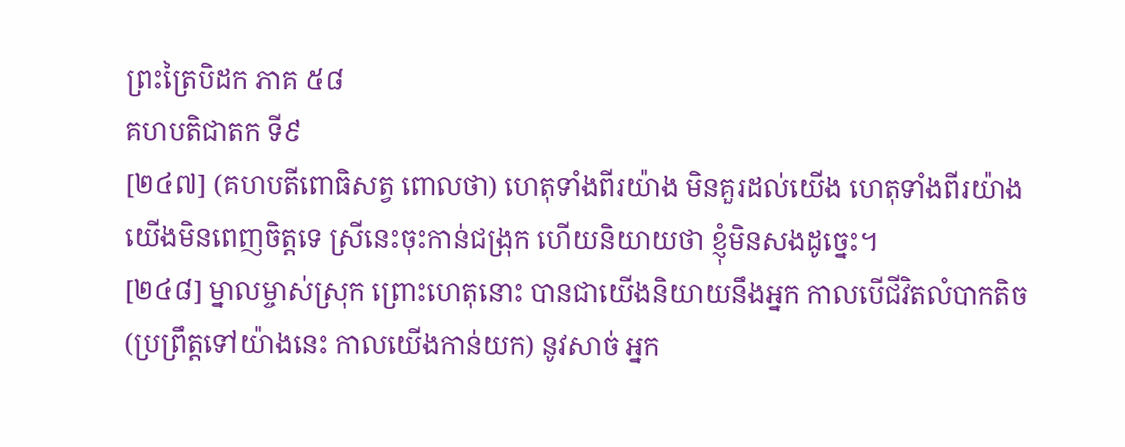ព្រះត្រៃបិដក ភាគ ៥៨
គហបតិជាតក ទី៩
[២៤៧] (គហបតីពោធិសត្វ ពោលថា) ហេតុទាំងពីរយ៉ាង មិនគួរដល់យើង ហេតុទាំងពីរយ៉ាង យើងមិនពេញចិត្តទេ ស្រីនេះចុះកាន់ជង្រុក ហើយនិយាយថា ខ្ញុំមិនសងដូច្នេះ។
[២៤៨] ម្នាលម្ចាស់ស្រុក ព្រោះហេតុនោះ បានជាយើងនិយាយនឹងអ្នក កាលបើជីវិតលំបាកតិច (ប្រព្រឹត្តទៅយ៉ាងនេះ កាលយើងកាន់យក) នូវសាច់ អ្នក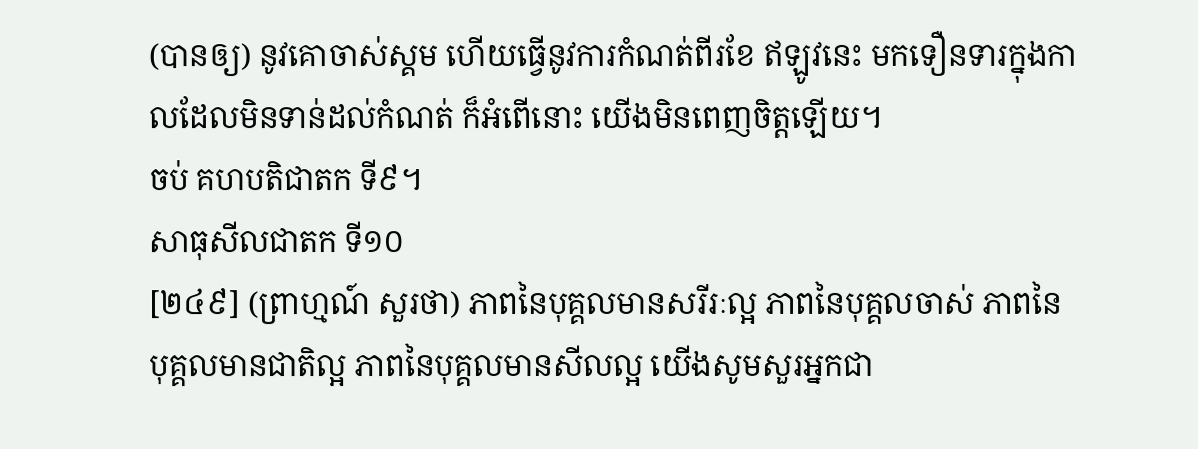(បានឲ្យ) នូវគោចាស់ស្គម ហើយធ្វើនូវការកំណត់ពីរខែ ឥឡូវនេះ មកទឿនទារក្នុងកាលដែលមិនទាន់ដល់កំណត់ ក៏អំពើនោះ យើងមិនពេញចិត្តឡើយ។
ចប់ គហបតិជាតក ទី៩។
សាធុសីលជាតក ទី១០
[២៤៩] (ព្រាហ្មណ៍ សួរថា) ភាពនៃបុគ្គលមានសរីរៈល្អ ភាពនៃបុគ្គលចាស់ ភាពនៃបុគ្គលមានជាតិល្អ ភាពនៃបុគ្គលមានសីលល្អ យើងសូមសួរអ្នកជា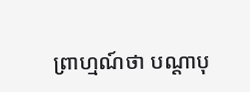ព្រាហ្មណ៍ថា បណ្ដាបុ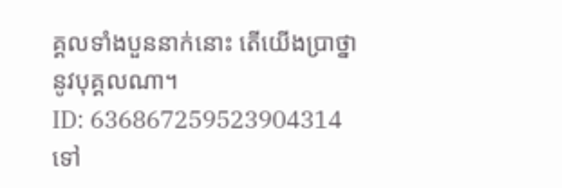គ្គលទាំងបួននាក់នោះ តើយើងប្រាថ្នានូវបុគ្គលណា។
ID: 636867259523904314
ទៅ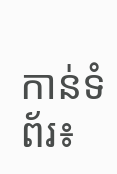កាន់ទំព័រ៖